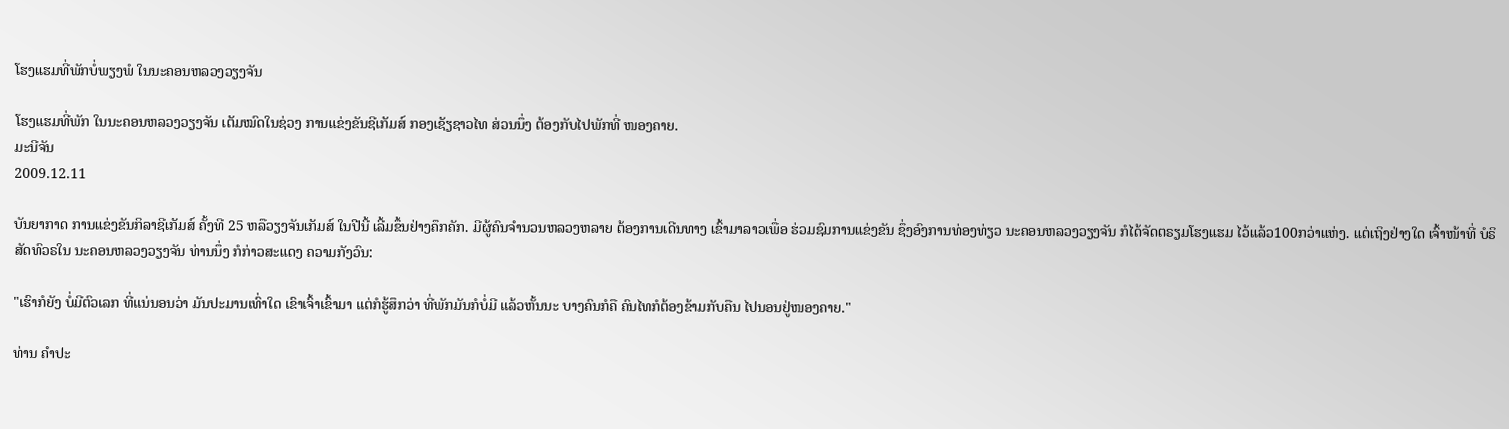ໂຮງແຮມທີ່ພັກບໍ່ພຽງພໍ ໃນນະຄອນຫລວງວຽງຈັນ

ໂຮງແຮມທີ່ພັກ ໃນນະຄອນຫລວງວຽງຈັນ ເຕັມໝົດໃນຊ່ວງ ການແຂ່ງຂັນຊີເກັມສ໌ ກອງເຊັຽຊາວໄທ ສ່ວນນຶ່ງ ຕ້ອງກັບໄປພັກທີ່ ໜອງຄາຍ.
ມະນີຈັນ
2009.12.11

ບັນຍາກາດ ການແຂ່ງຂັນກິລາຊີເກັມສ໌ ຄັ້ງທີ 25 ຫລືວຽງຈັນເກັມສ໌ ໃນປີນີ້ ເລີ້ມຂຶ້ນຢ່າງຄຶກຄັກ. ມີຜູ້ຄົນຈໍານວນຫລວງຫລາຍ ຕ້ອງການເດີນທາງ ເຂົ້າມາລາວເພື່ອ ຮ່ວມຊົມການແຂ່ງຂັນ ຊຶ່ງອົງການທ່ອງທ່ຽວ ນະຄອນຫລວງວຽງຈັນ ກໍໄດ້ຈັດຕຣຽມໂຮງແຮມ ໄວ້ແລ້ວ100ກວ່າແຫ່ງ. ແຕ່ເຖິງຢ່າງໃດ ເຈົ້າໜ້າທີ່ ບໍຣິສັດທົວຣໃນ ນະຄອນຫລວງວຽງຈັນ ທ່ານນຶ່ງ ກໍກ່າວສະແດງ ຄວາມກັງວົນ:

"ເຮົາກໍຍັງ ບໍ່ມີຕົວເລກ ທີ່ແນ່ນອນວ່າ ມັນປະມານເທົ່າໃດ ເຂົາເຈົ້າເຂົ້າມາ ແຕ່ກໍຮູ້ສຶກວ່າ ທີ່ພັກມັນກໍບໍ່ມີ ແລ້ວຫັ້ນນະ ບາງຄົນກໍຄື ຄົນໄທກໍຕ້ອງຂ້າມກັບຄືນ ໄປນອນຢູ່ໜອງຄາຍ."

ທ່ານ ຄໍາປະ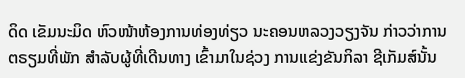ດິດ ເຂັມນະມິດ ຫົວໜ້າຫ້ອງການທ່ອງທ່ຽວ ນະຄອນຫລວງວຽງຈັນ ກ່າວວ່າການຕຣຽມທີ່ພັກ ສໍາລັບຜູ້ທີ່ເດີນທາງ ເຂົ້າມາໃນຊ່ວງ ການແຂ່ງຂັນກິລາ ຊີເກັມສ໌ນັ້ນ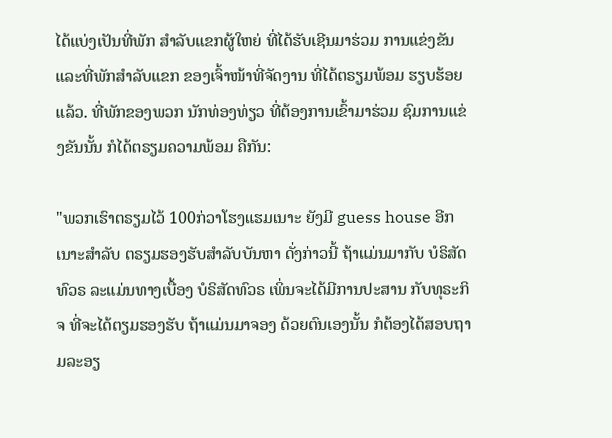ໄດ້ແບ່ງເປັນທີ່ພັກ ສໍາລັບແຂກຜູ້ໃຫຍ່ ທີ່ໄດ້ຮັບເຊີນມາຮ່ວມ ການແຂ່ງຂັນ ແລະທີ່ພັກສໍາລັບແຂກ ຂອງເຈົ້າໜ້າທີ່ຈັດງານ ທີ່ໄດ້ຕຣຽມພ້ອມ ຮຽບຮ້ອຍແລ້ວ. ທີ່ພັກຂອງພວກ ນັກທ່ອງທ່ຽວ ທີ່ຕ້ອງການເຂົ້າມາຮ່ວມ ຊົມການແຂ່ງຂັນນັ້ນ ກໍໄດ້ຕຣຽມຄວາມພ້ອມ ຄືກັນ:

"ພວກເຮົາຕຣຽມໄວ້ 100ກ່ວາໂຮງແຮມເນາະ ຍັງມີ guess house ອີກເນາະສໍາລັບ ຕຣຽມຮອງຮັບສໍາລັບບັນຫາ ດັ່ງກ່າວນີ້ ຖ້າແມ່ນມາກັບ ບໍຣິສັດທົວຣ ລະແມ່ນທາງເບື້ອງ ບໍຣິສັດທົວຣ ເພິ່ນຈະໄດ້ມີການປະສານ ກັບທຸຣະກິຈ ທີ່ຈະໄດ້ຕຽມຮອງຮັບ ຖ້າແມ່ນມາຈອງ ດ້ວຍຕົນເອງນັ້ນ ກໍຕ້ອງໄດ້ສອບຖາມລະອຽ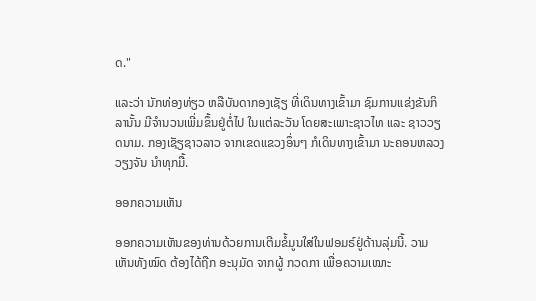ດ."

ແລະວ່າ ນັກທ່ອງທ່ຽວ ຫລືບັນດາກອງເຊັຽ ທີ່ເດິນທາງເຂົ້າມາ ຊົມການແຂ່ງຂັນກິລານັ້ນ ມີຈໍານວນເພີ່ມຂຶ້ນຢູ່ຕໍ່ໄປ ໃນແຕ່ລະວັນ ໂດຍສະເພາະຊາວໄທ ແລະ ຊາວວຽດນາມ. ກອງເຊັຽຊາວລາວ ຈາກເຂດແຂວງອຶ່ນໆ ກໍເດິນທາງເຂົ້າມາ ນະຄອນຫລວງວຽງຈັນ ນໍາທຸກມື້.

ອອກຄວາມເຫັນ

ອອກຄວາມເຫັນຂອງທ່ານດ້ວຍການເຕີມຂໍ້ມູນໃສ່ໃນຟອມຣ໌ຢູ່ດ້ານລຸ່ມນີ້. ວາມເຫັນທັງໝົດ ຕ້ອງໄດ້ຖືກ ອະນຸມັດ ຈາກຜູ້ ກວດກາ ເພື່ອຄວາມເໝາະ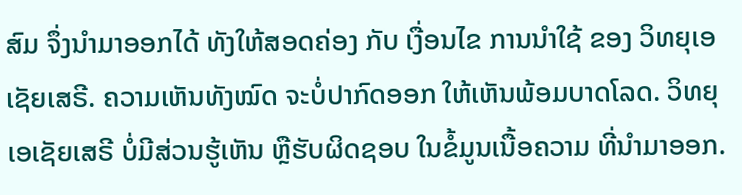ສົມ ຈຶ່ງນໍາມາອອກໄດ້ ທັງໃຫ້ສອດຄ່ອງ ກັບ ເງື່ອນໄຂ ການນຳໃຊ້ ຂອງ ວິທຍຸເອເຊັຍເສຣີ. ຄວາມເຫັນທັງໝົດ ຈະບໍ່ປາກົດອອກ ໃຫ້ເຫັນພ້ອມບາດໂລດ. ວິທຍຸເອເຊັຍເສຣີ ບໍ່ມີສ່ວນຮູ້ເຫັນ ຫຼືຮັບຜິດຊອບ ໃນຂໍ້ມູນເນື້ອຄວາມ ທີ່ນໍາມາອອກ.